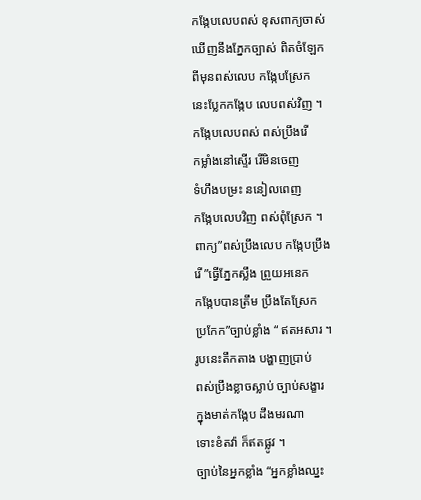កង្កែបលេបពស់ ខុសពាក្យចាស់
ឃើញនឹងភ្នែកច្បាស់ ពិតចំឡែក
ពីមុនពស់លេប កង្កែបស្រែក
នេះប្លែកកង្កែប លេបពស់វិញ ។
កង្កែបលេបពស់ ពស់ប្រឹងរើ
កម្លាំងនៅស្ទើរ រើមិនចេញ
ទំហឹងបម្រះ ននៀលពេញ
កង្កែបលេបវិញ ពស់ពុំស្រែក ។
ពាក្យ”ពស់ប្រឹងលេប កង្កែបប្រឹង
រើ ”ធ្វើភ្នែកស្លឹង ព្រួយអនេក
កង្កែបបានត្រឹម ប្រឹងតែស្រែក
ប្រកែក”ច្បាប់ខ្លាំង “ ឥតអសារ ។
រូបនេះតឹកតាង បង្ហាញប្រាប់
ពស់ប្រឹងខ្លាចស្លាប់ ច្បាប់សង្ខារ
ក្នុងមាត់កង្កែប ដឹងមរណា
ទោះខំតវ៉ា ក៏ឥតផ្លូវ ។
ច្បាប់នៃអ្នកខ្លាំង “អ្នកខ្លាំងឈ្នះ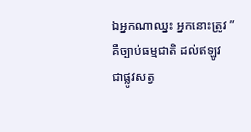ឯអ្នកណាឈ្នះ អ្នកនោះត្រូវ ”
គឺច្បាប់ធម្មជាតិ ដល់ឥឡូវ
ជាផ្លូវសត្វ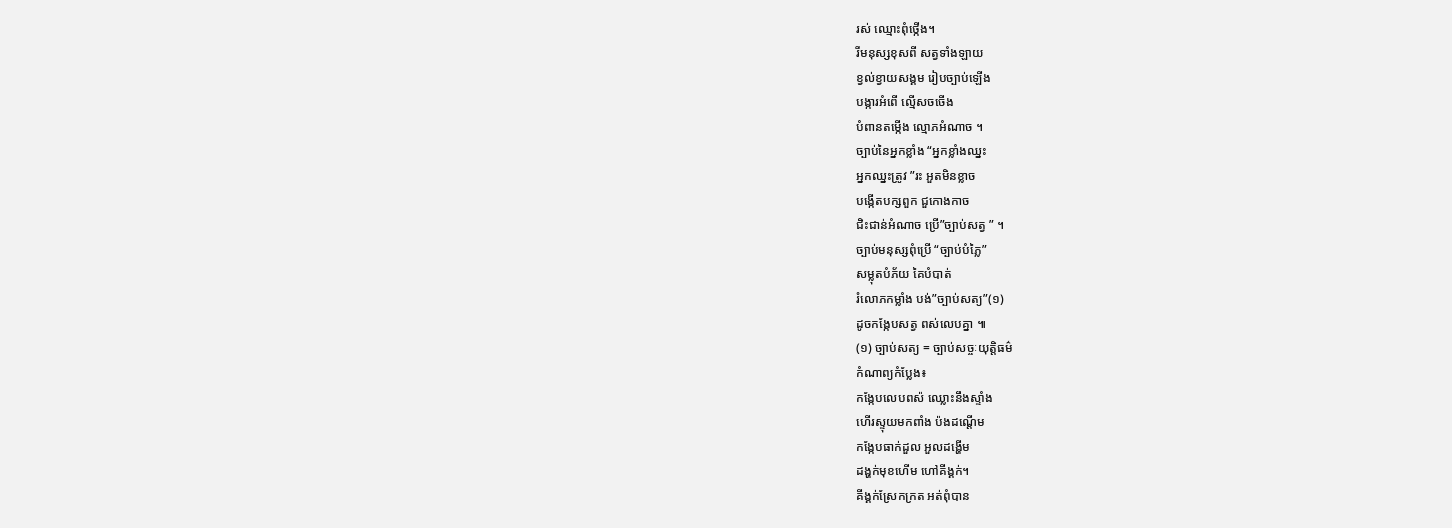រស់ ឈ្មោះពុំថ្កើង។
រីមនុស្សខុសពី សត្វទាំងឡាយ
ខ្វល់ខ្វាយសង្គម រៀបច្បាប់ឡើង
បង្ការអំពើ ល្មើសចចើង
បំពានតម្កើង ល្មោភអំណាច ។
ច្បាប់នៃអ្នកខ្លាំង “អ្នកខ្លាំងឈ្នះ
អ្នកឈ្នះត្រូវ ”រះ អួតមិនខ្លាច
បង្កើតបក្សពួក ជួកោងកាច
ជិះជាន់អំណាច ប្រើ”ច្បាប់សត្វ ” ។
ច្បាប់មនុស្សពុំប្រើ “ច្បាប់បំភ្លៃ”
សម្លុតបំភ័យ គៃបំបាត់
រំលោភកម្លាំង បង់”ច្បាប់សត្យ”(១)
ដូចកង្កែបសត្វ ពស់លេបគ្នា ៕
(១) ច្បាប់សត្យ = ច្បាប់សច្ចៈយុត្តិធម៌
កំណាព្យកំប្លែង៖
កង្កែបលេបពស៉ ឈ្លោះនឹងស្ទាំង
ហើរស្ទុយមកពាំង ប៉ងដណ្ដើម
កង្កែបធាក់ដួល អួលដង្ហើម
ដង្ហក់មុខហើម ហៅគីង្គក់។
គីង្គក់ស្រែកក្រត អត់ពុំបាន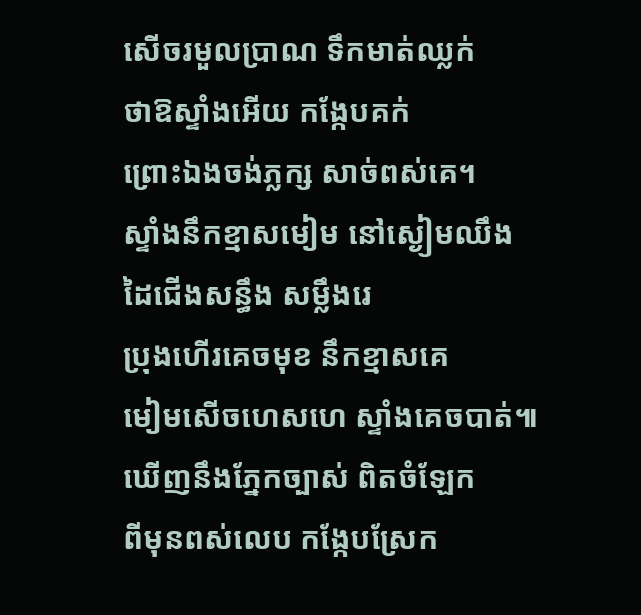សើចរមួលប្រាណ ទឹកមាត់ឈ្លក់
ថាឱស្ទាំងអើយ កង្កែបគក់
ព្រោះឯងចង់ភ្លក្ស សាច់ពស់គេ។
ស្ទាំងនឹកខ្មាសមៀម នៅស្ងៀមឈឹង
ដៃជើងសន្ធឹង សម្លឹងរេ
ប្រុងហើរគេចមុខ នឹកខ្មាសគេ
មៀមសើចហេសហេ ស្ទាំងគេចបាត់៕
ឃើញនឹងភ្នែកច្បាស់ ពិតចំឡែក
ពីមុនពស់លេប កង្កែបស្រែក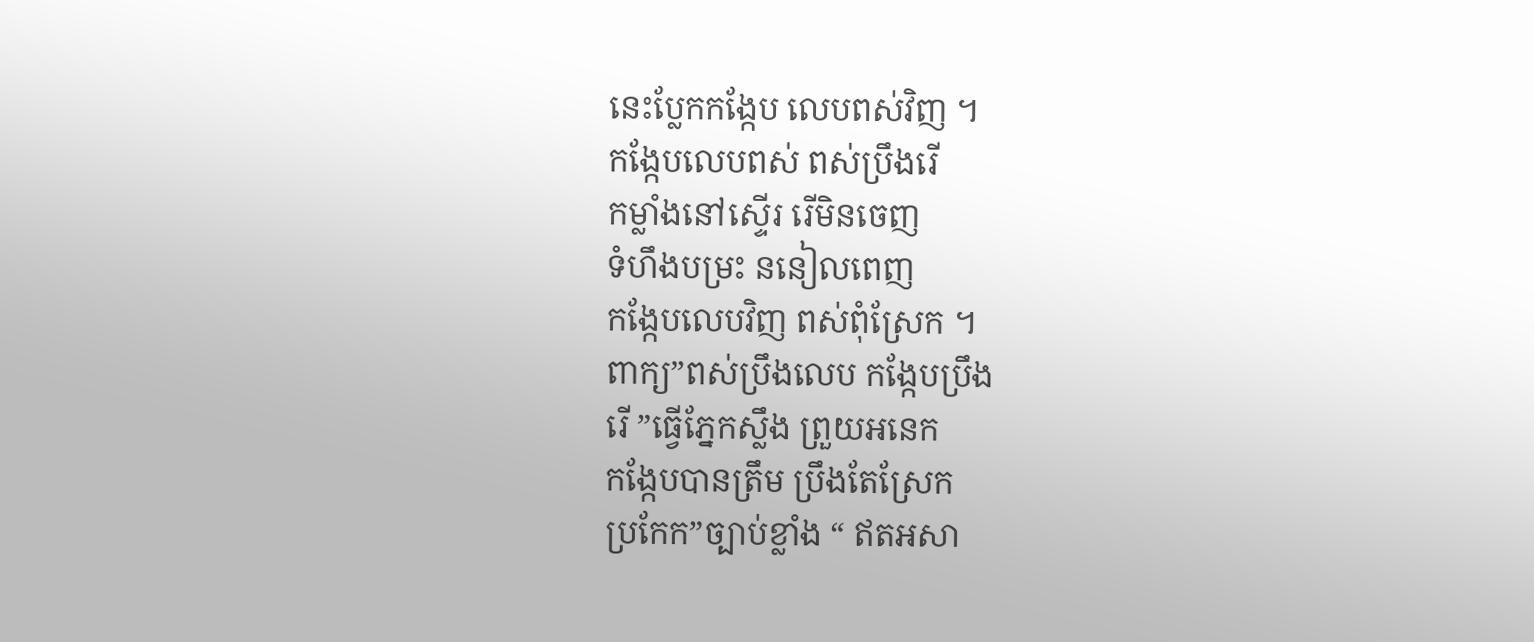នេះប្លែកកង្កែប លេបពស់វិញ ។
កង្កែបលេបពស់ ពស់ប្រឹងរើ
កម្លាំងនៅស្ទើរ រើមិនចេញ
ទំហឹងបម្រះ ននៀលពេញ
កង្កែបលេបវិញ ពស់ពុំស្រែក ។
ពាក្យ”ពស់ប្រឹងលេប កង្កែបប្រឹង
រើ ”ធ្វើភ្នែកស្លឹង ព្រួយអនេក
កង្កែបបានត្រឹម ប្រឹងតែស្រែក
ប្រកែក”ច្បាប់ខ្លាំង “ ឥតអសា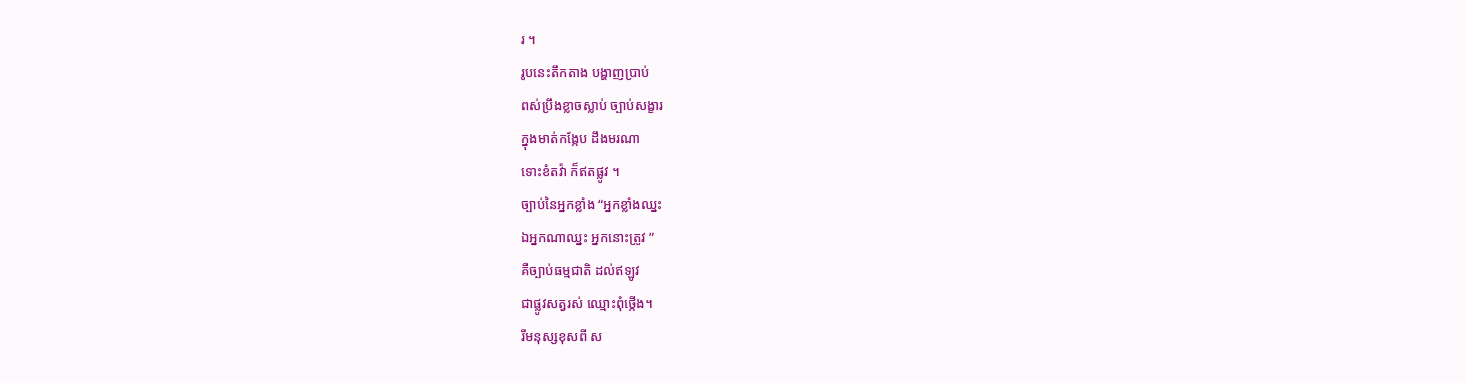រ ។
រូបនេះតឹកតាង បង្ហាញប្រាប់
ពស់ប្រឹងខ្លាចស្លាប់ ច្បាប់សង្ខារ
ក្នុងមាត់កង្កែប ដឹងមរណា
ទោះខំតវ៉ា ក៏ឥតផ្លូវ ។
ច្បាប់នៃអ្នកខ្លាំង “អ្នកខ្លាំងឈ្នះ
ឯអ្នកណាឈ្នះ អ្នកនោះត្រូវ ”
គឺច្បាប់ធម្មជាតិ ដល់ឥឡូវ
ជាផ្លូវសត្វរស់ ឈ្មោះពុំថ្កើង។
រីមនុស្សខុសពី ស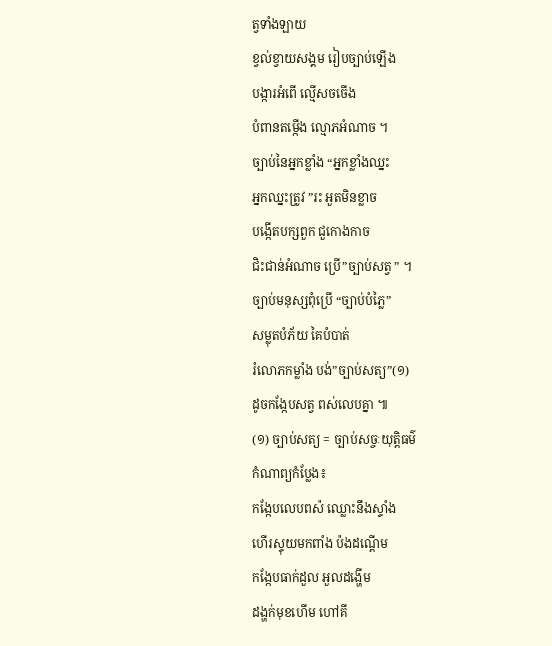ត្វទាំងឡាយ
ខ្វល់ខ្វាយសង្គម រៀបច្បាប់ឡើង
បង្ការអំពើ ល្មើសចចើង
បំពានតម្កើង ល្មោភអំណាច ។
ច្បាប់នៃអ្នកខ្លាំង “អ្នកខ្លាំងឈ្នះ
អ្នកឈ្នះត្រូវ ”រះ អួតមិនខ្លាច
បង្កើតបក្សពួក ជួកោងកាច
ជិះជាន់អំណាច ប្រើ”ច្បាប់សត្វ ” ។
ច្បាប់មនុស្សពុំប្រើ “ច្បាប់បំភ្លៃ”
សម្លុតបំភ័យ គៃបំបាត់
រំលោភកម្លាំង បង់”ច្បាប់សត្យ”(១)
ដូចកង្កែបសត្វ ពស់លេបគ្នា ៕
(១) ច្បាប់សត្យ = ច្បាប់សច្ចៈយុត្តិធម៌
កំណាព្យកំប្លែង៖
កង្កែបលេបពស៉ ឈ្លោះនឹងស្ទាំង
ហើរស្ទុយមកពាំង ប៉ងដណ្ដើម
កង្កែបធាក់ដួល អួលដង្ហើម
ដង្ហក់មុខហើម ហៅគី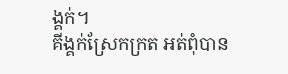ង្គក់។
គីង្គក់ស្រែកក្រត អត់ពុំបាន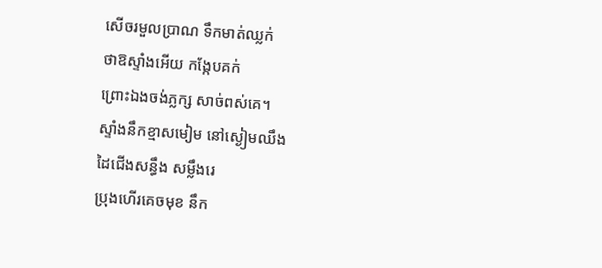សើចរមួលប្រាណ ទឹកមាត់ឈ្លក់
ថាឱស្ទាំងអើយ កង្កែបគក់
ព្រោះឯងចង់ភ្លក្ស សាច់ពស់គេ។
ស្ទាំងនឹកខ្មាសមៀម នៅស្ងៀមឈឹង
ដៃជើងសន្ធឹង សម្លឹងរេ
ប្រុងហើរគេចមុខ នឹក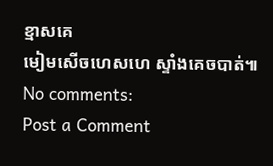ខ្មាសគេ
មៀមសើចហេសហេ ស្ទាំងគេចបាត់៕
No comments:
Post a Comment